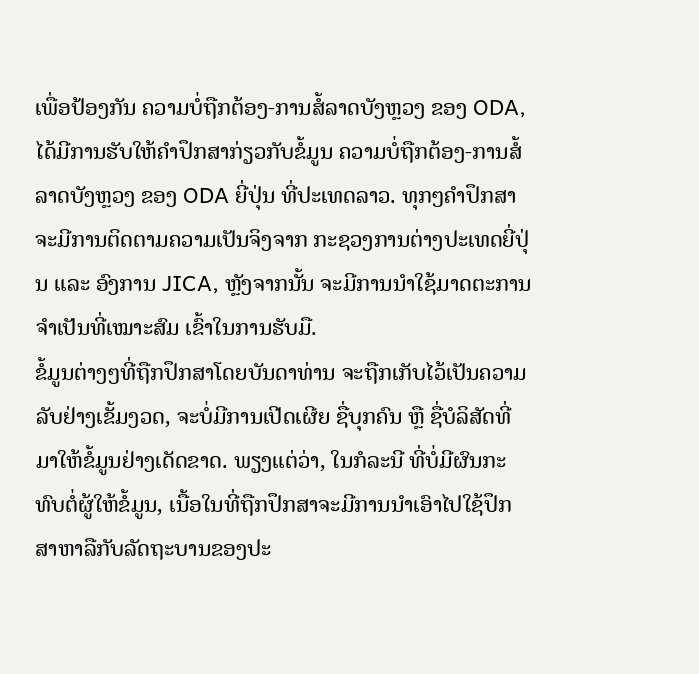ເພື່ອປ້ອງກັນ ຄວາມບໍ່ຖືກຕ້ອງ-ການສໍ້ລາດບັງຫຼວງ ຂອງ ODA, ໄດ້ມີການຮັບໃຫ້ຄໍາປຶກສາກ່ຽວກັບຂໍ້ມູນ ຄວາມບໍ່ຖືກຕ້ອງ-ການສໍ້ລາດບັງຫຼວງ ຂອງ ODA ຍີ່ປຸ່ນ ທີ່ປະເທດລາວ. ທຸກໆຄໍາປຶກສາ ຈະມີການຕິດຕາມຄວາມເປັນຈິງຈາກ ກະຊວງການຕ່າງປະເທດຍີ່ປຸ່ນ ແລະ ອົງການ JICA, ຫຼັງຈາກນັ້ນ ຈະມີການນໍາໃຊ້ມາດຕະການຈໍາເປັນທີ່ເໝາະສົມ ເຂົ້າໃນການຮັບມື.
ຂໍ້ມູນຕ່າງໆທີ່ຖືກປຶກສາໂດຍບັນດາທ່ານ ຈະຖືກເກັບໄວ້ເປັນຄວາມລັບຢ່າງເຂັ້ມງວດ, ຈະບໍ່ມີການເປີດເຜີຍ ຊື່ບຸກຄົນ ຫຼື ຊື່ບໍລິສັດທີ່ມາໃຫ້ຂໍ້ມູນຢ່າງເດັດຂາດ. ພຽງແຕ່ວ່າ, ໃນກໍລະນີ ທີ່ບໍ່ມີຜົນກະທົບຕໍ່ຜູ້ໃຫ້ຂໍ້ມູນ, ເນື້ອໃນທີ່ຖືກປຶກສາຈະມີການນໍາເອົາໄປໃຊ້ປຶກສາຫາລືກັບລັດຖະບານຂອງປະ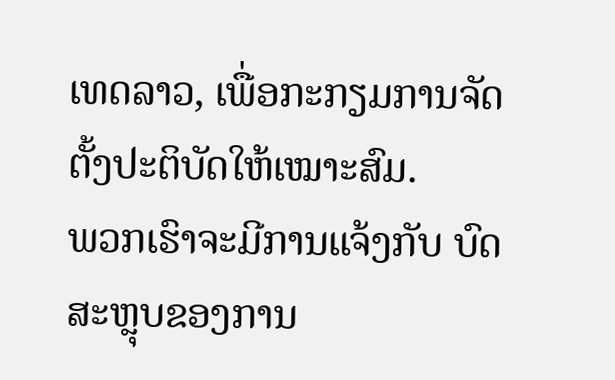ເທດລາວ, ເພື່ອກະກຽມການຈັດຕັ້ງປະຕິບັດໃຫ້ເໝາະສົມ.
ພວກເຮົາຈະມີການແຈ້ງກັບ ບົດສະຫຼຸບຂອງການ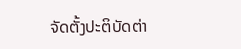ຈັດຕັ້ງປະຕິບັດຕ່າ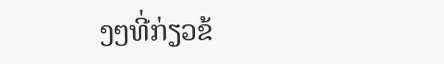ງໆທີ່ກ່ຽວຂ້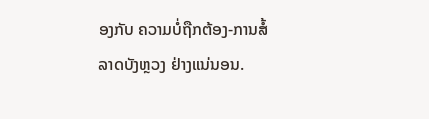ອງກັບ ຄວາມບໍ່ຖືກຕ້ອງ-ການສໍ້ລາດບັງຫຼວງ ຢ່າງແນ່ນອນ.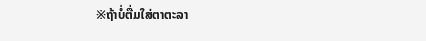※ຖ້າບໍ່ຕື່ມໃສ່ຕາຕະລາ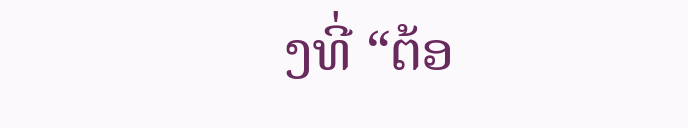ງທີ່ “ຕ້ອ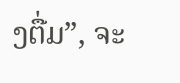ງຕື່ມ”, ຈະ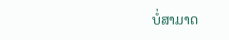ບໍ່ສາມາດ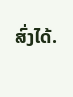ສົ່ງໄດ້.